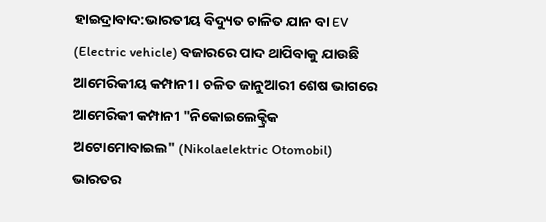ହାଇଦ୍ରାବାଦ:ଭାରତୀୟ ବିଦ୍ୟୁତ ଚାଳିତ ଯାନ ବା EV (Electric vehicle) ବଜାରରେ ପାଦ ଥାପିବାକୁ ଯାଉଛି ଆମେରିକୀୟ କମ୍ପାନୀ । ଚଳିତ ଜାନୁଆରୀ ଶେଷ ଭାଗରେ ଆମେରିକୀ କମ୍ପାନୀ "ନିକୋଇଲେକ୍ଟ୍ରିକ ଅଟୋମୋବାଇଲ" (Nikolaelektric Otomobil) ଭାରତର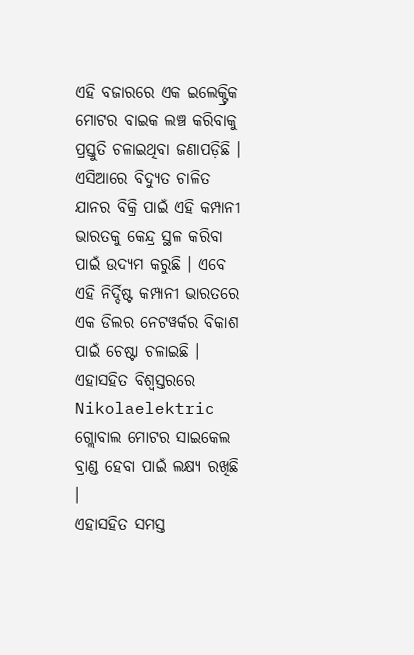ଏହି ବଜାରରେ ଏକ ଇଲେକ୍ଟ୍ରିକ ମୋଟର ବାଇକ ଲଞ୍ଚ କରିବାକୁ ପ୍ରସ୍ତୁତି ଚଳାଇଥିବା ଜଣାପଡ଼ିଛି ।
ଏସିଆରେ ବିଦ୍ୟୁତ ଚାଳିତ ଯାନର ବିକ୍ରି ପାଇଁ ଏହି କମ୍ପାନୀ ଭାରତକୁ କେନ୍ଦ୍ର ସ୍ଥଳ କରିବା ପାଇଁ ଉଦ୍ୟମ କରୁଛି । ଏବେ ଏହି ନିର୍ଦ୍ଦିଷ୍ଟ କମ୍ପାନୀ ଭାରତରେ ଏକ ଡିଲର ନେଟୱର୍କର ବିକାଶ ପାଇଁ ଚେଷ୍ଟା ଚଳାଇଛି । ଏହାସହିତ ବିଶ୍ବସ୍ତରରେ Nikolaelektric ଗ୍ଲୋବାଲ ମୋଟର ସାଇକେଲ ବ୍ରାଣ୍ଡ ହେବା ପାଇଁ ଲକ୍ଷ୍ୟ ରଖିଛି ।
ଏହାସହିତ ସମସ୍ତ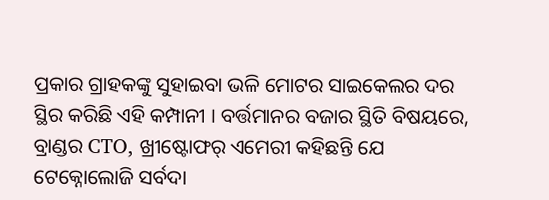ପ୍ରକାର ଗ୍ରାହକଙ୍କୁ ସୁହାଇବା ଭଳି ମୋଟର ସାଇକେଲର ଦର ସ୍ଥିର କରିଛି ଏହି କମ୍ପାନୀ । ବର୍ତ୍ତମାନର ବଜାର ସ୍ଥିତି ବିଷୟରେ, ବ୍ରାଣ୍ଡର CTO, ଖ୍ରୀଷ୍ଟୋଫର୍ ଏମେରୀ କହିଛନ୍ତି ଯେ ଟେକ୍ନୋଲୋଜି ସର୍ବଦା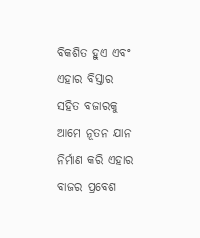ବିକଶିତ ହୁଏ ଏବଂ ଏହାର ବିସ୍ତାର ସହିତ ବଜାରକୁ ଆମେ ନୂତନ ଯାନ ନିର୍ମାଣ କରି ଏହାର ବାଜର ପ୍ରବେଶ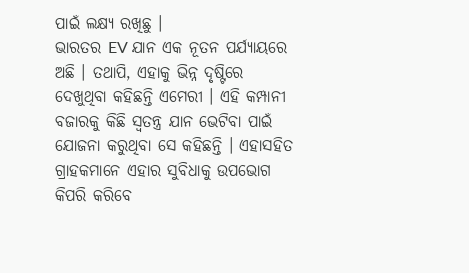ପାଇଁ ଲକ୍ଷ୍ୟ ରଖିଛୁ ।
ଭାରତର EV ଯାନ ଏକ ନୂତନ ପର୍ଯ୍ୟାୟରେ ଅଛି । ତଥାପି, ଏହାକୁ ଭିନ୍ନ ଦୃଷ୍ଟିରେ ଦେଖୁଥିବା କହିଛନ୍ତି ଏମେରୀ । ଏହି କମ୍ପାନୀ ବଜାରକୁ କିଛି ସ୍ବତନ୍ତ୍ର ଯାନ ଭେଟିବା ପାଇଁ ଯୋଜନା କରୁଥିବା ସେ କହିଛନ୍ତି । ଏହାସହିତ ଗ୍ରାହକମାନେ ଏହାର ସୁବିଧାକୁ ଉପଭୋଗ କିପରି କରିବେ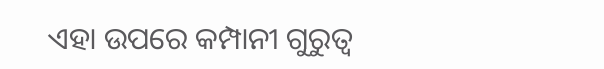ଏହା ଉପରେ କମ୍ପାନୀ ଗୁରୁତ୍ବ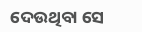ଦେଉଥିବା ସେ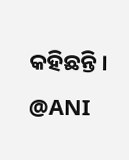କହିଛନ୍ତି ।
@ANI